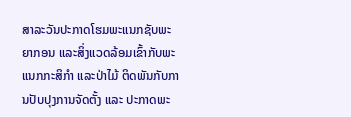ສາລະວັນປະກາດໂຮມພະແນກຊັບພະຍາກອນ ແລະສິ່ງແວດລ້ອມເຂົ້າກັບພະແນກກະສິກຳ ແລະປ່າໄມ້ ຕິດພັນກັບການປັບປຸງການຈັດຕັ້ງ ແລະ ປະກາດພະ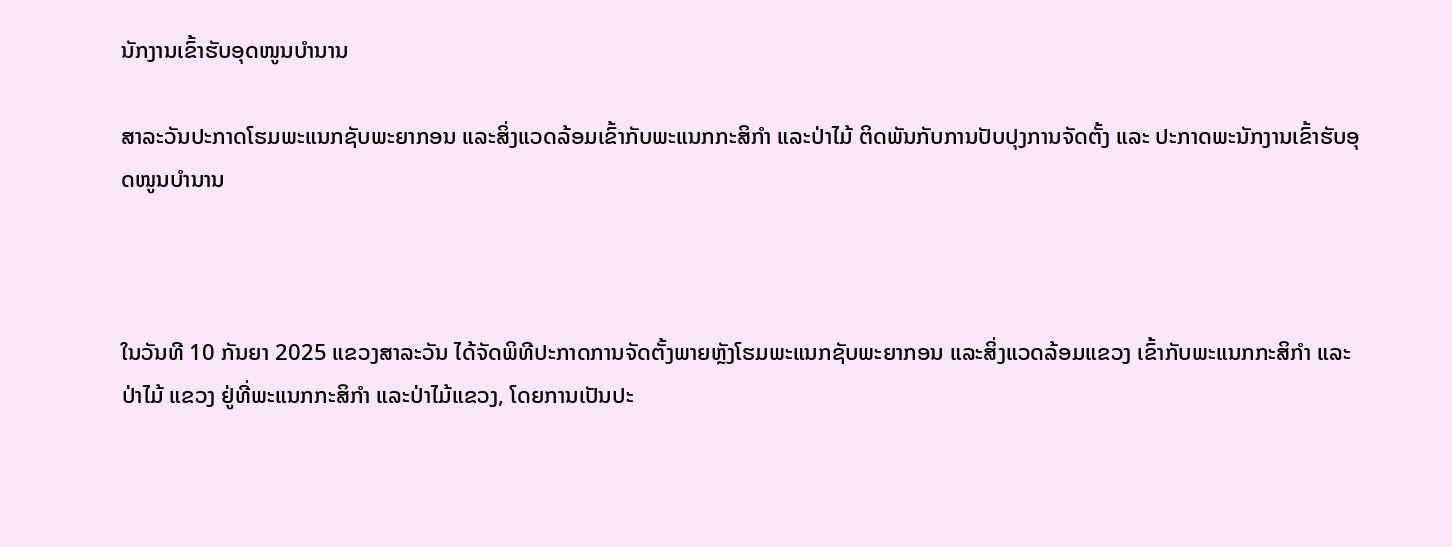ນັກງານເຂົ້າຮັບອຸດໜູນບໍານານ

ສາລະວັນປະກາດໂຮມພະແນກຊັບພະຍາກອນ ແລະສິ່ງແວດລ້ອມເຂົ້າກັບພະແນກກະສິກຳ ແລະປ່າໄມ້ ຕິດພັນກັບການປັບປຸງການຈັດຕັ້ງ ແລະ ປະກາດພະນັກງານເຂົ້າຮັບອຸດໜູນບໍານານ



ໃນວັນທີ 10 ກັນຍາ 2025 ແຂວງສາລະວັນ ໄດ້ຈັດພິທີປະກາດການຈັດຕັ້ງພາຍຫຼັງໂຮມພະແນກຊັບພະຍາກອນ ແລະສິ່ງແວດລ້ອມແຂວງ ເຂົ້າກັບພະແນກກະສິກຳ ແລະປ່າໄມ້ ແຂວງ ຢູ່ທີ່ພະແນກກະສິກໍາ ແລະປ່າໄມ້ແຂວງ, ໂດຍການເປັນປະ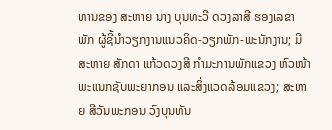ທານຂອງ ສະຫາຍ ນາງ ບຸນທະວີ ດວງລາສີ ຮອງເລຂາພັກ ຜູ້ຊີ້ນໍາວຽກງານແນວຄິດ-ວຽກພັກ-ພະນັກງານ; ມີສະຫາຍ ສັກດາ ແກ້ວດວງສີ ກໍາມະການພັກແຂວງ ຫົວໜ້າພະແນກຊັບພະຍາກອນ ແລະສິ່ງແວດລ້ອມແຂວງ; ສະຫາຍ ສີວັນພະກອນ ວົງບຸນທັນ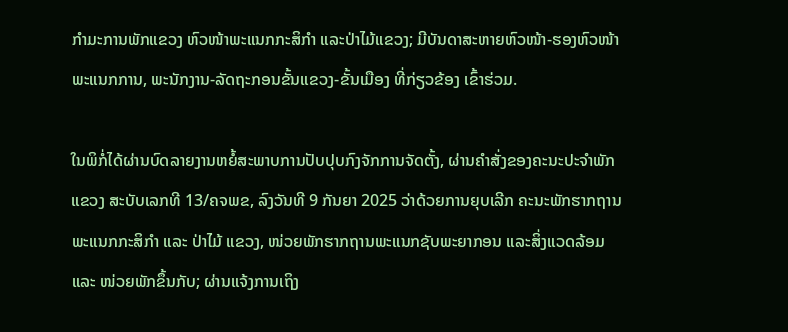ກຳມະການພັກແຂວງ ຫົວໜ້າພະແນກກະສິກຳ ແລະປ່າໄມ້ແຂວງ; ມີບັນດາສະຫາຍຫົວໜ້າ-ຮອງຫົວໜ້າພະແນກການ, ພະນັກງານ-ລັດຖະກອນຂັ້ນແຂວງ-ຂັ້ນເມືອງ ທີ່ກ່ຽວຂ້ອງ ເຂົ້າຮ່ວມ.

ໃນພິກໍ່ໄດ້ຜ່ານບົດລາຍງານຫຍໍ້ສະພາບການປັບປຸບກົງຈັກການຈັດຕັ້ງ, ຜ່ານຄໍາສັ່ງຂອງຄະນະປະຈຳພັກແຂວງ ສະບັບເລກທີ 13/ຄຈພຂ, ລົງວັນທີ 9 ກັນຍາ 2025 ວ່າດ້ວຍການຍຸບເລີກ ຄະນະພັກຮາກຖານ ພະແນກກະສິກຳ ແລະ ປ່າໄມ້ ແຂວງ, ໜ່ວຍພັກຮາກຖານພະແນກຊັບພະຍາກອນ ແລະສິ່ງແວດລ້ອມ ແລະ ໜ່ວຍພັກຂຶ້ນກັບ; ຜ່ານແຈ້ງການເຖິງ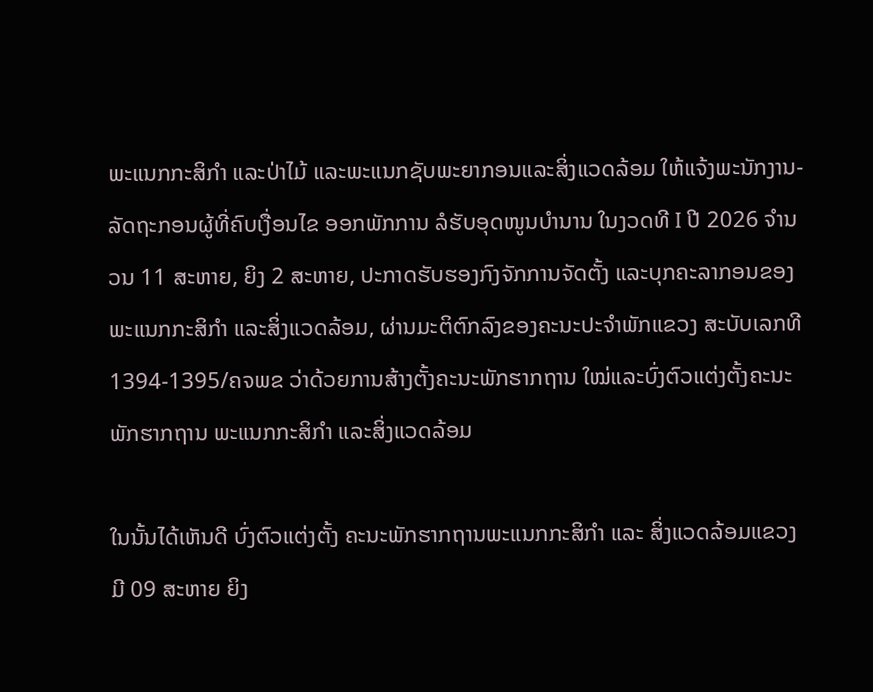ພະແນກກະສິກຳ ແລະປ່າໄມ້ ແລະພະແນກຊັບພະຍາກອນແລະສິ່ງແວດລ້ອມ ໃຫ້ແຈ້ງພະນັກງານ- ລັດຖະກອນຜູ້ທີ່ຄົບເງື່ອນໄຂ ອອກພັກການ ລໍຮັບອຸດໜູນບຳນານ ໃນງວດທີ I ປີ 2026 ຈຳນວນ 11 ສະຫາຍ, ຍິງ 2 ສະຫາຍ, ປະກາດຮັບຮອງກົງຈັກການຈັດຕັ້ງ ແລະບຸກຄະລາກອນຂອງພະແນກກະສິກຳ ແລະສິ່ງແວດລ້ອມ, ຜ່ານມະຕິຕົກລົງຂອງຄະນະປະຈຳພັກແຂວງ ສະບັບເລກທີ 1394-1395/ຄຈພຂ ວ່າດ້ວຍການສ້າງຕັ້ງຄະນະພັກຮາກຖານ ໃໝ່ແລະບົ່ງຕົວແຕ່ງຕັ້ງຄະນະພັກຮາກຖານ ພະແນກກະສິກຳ ແລະສິ່ງແວດລ້ອມ

ໃນນັ້ນໄດ້ເຫັນດີ ບົ່ງຕົວແຕ່ງຕັ້ງ ຄະນະພັກຮາກຖານພະແນກກະສິກຳ ແລະ ສິ່ງແວດລ້ອມແຂວງ ມີ 09 ສະຫາຍ ຍິງ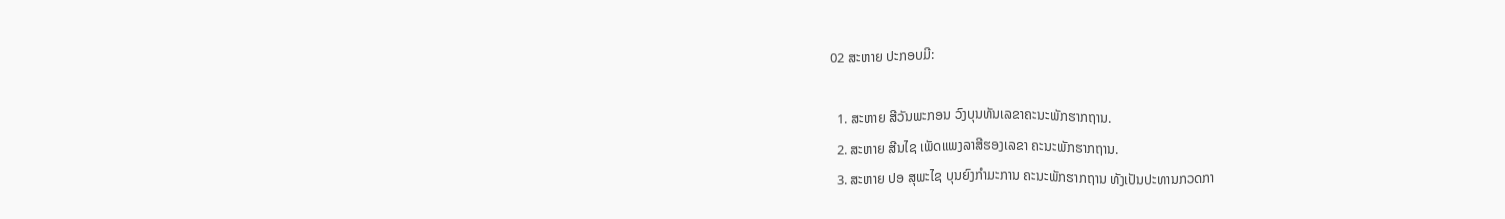02 ສະຫາຍ ປະກອບມີ:

  1. ສະຫາຍ ສີວັນພະກອນ ວົງບຸນທັນເລຂາຄະນະພັກຮາກຖານ.
  2. ສະຫາຍ ສີນໄຊ ເພັດແພງລາສີຮອງເລຂາ ຄະນະພັກຮາກຖານ.
  3. ສະຫາຍ ປອ ສຸພະໄຊ ບຸນຍົງກຳມະການ ຄະນະພັກຮາກຖານ ທັງເປັນປະທານກວດກາ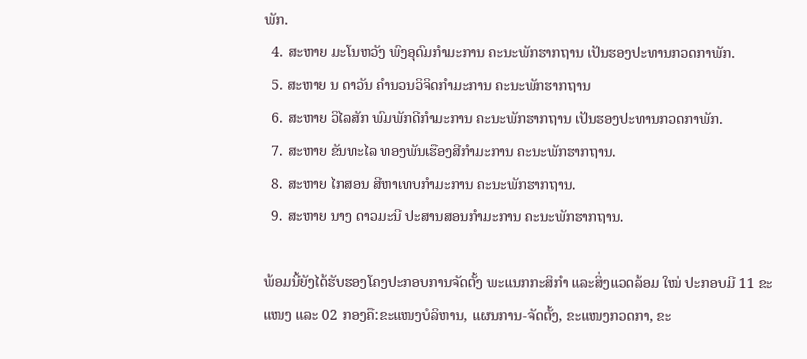ພັກ.
  4. ສະຫາຍ ມະໂນຫວັງ ພົງອຸດົມກຳມະການ ຄະນະພັກຮາກຖານ ເປັນຮອງປະທານກວດກາພັກ.
  5. ສະຫາຍ ນ ດາວັນ ຄໍານວນວິຈິດກຳມະການ ຄະນະພັກຮາກຖານ
  6. ສະຫາຍ ວິໄລສັກ ພົມພັກດີກຳມະການ ຄະນະພັກຮາກຖານ ເປັນຮອງປະທານກວດກາພັກ.
  7. ສະຫາຍ ຂັນທະໄລ ທອງພັນເຮືອງສີກຳມະການ ຄະນະພັກຮາກຖານ.
  8. ສະຫາຍ ໄກສອນ ສີຫາເທບກຳມະການ ຄະນະພັກຮາກຖານ.
  9. ສະຫາຍ ນາງ ດາວມະນີ ປະສານສອນກຳມະການ ຄະນະພັກຮາກຖານ.

ພ້ອມນີ້ຍັງໄດ້ຮັບຮອງໂຄງປະກອບການຈັດຕັ້ງ ພະແນກກະສິກຳ ແລະສິ່ງແວດລ້ອມ ໃໝ່ ປະກອບມີ 11 ຂະແໜງ ແລະ 02 ກອງຄື:ຂະແໜງບໍລິຫານ, ແຜນການ-ຈັດຕັ້ງ, ຂະແໜງກວດກາ, ຂະ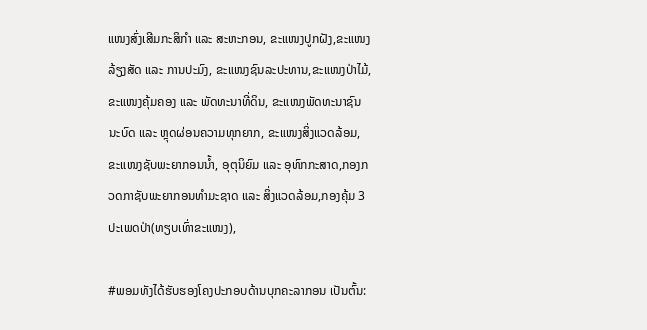ແໜງສົ່ງເສີມກະສິກຳ ແລະ ສະຫະກອນ, ຂະແໜງປູກຝັງ,ຂະແໜງລ້ຽງສັດ ແລະ ການປະມົງ, ຂະແໜງຊົນລະປະທານ,ຂະແໜງປ່າໄມ້, ຂະແໜງຄຸ້ມຄອງ ແລະ ພັດທະນາທີ່ດິນ, ຂະແໜງພັດທະນາຊົນນະບົດ ແລະ ຫຼຸດຜ່ອນຄວາມທຸກຍາກ, ຂະແໜງສິ່ງແວດລ້ອມ, ຂະແໜງຊັບພະຍາກອນນໍ້າ, ອຸຕຸນິຍົມ ແລະ ອຸທົກກະສາດ,ກອງກວດກາຊັບພະຍາກອນທຳມະຊາດ ແລະ ສິ່ງແວດລ້ອມ,ກອງຄຸ້ມ 3 ປະເພດປ່າ(ທຽບເທົ່າຂະແໜງ),

#ພອມທັງໄດ້ຮັບຮອງໂຄງປະກອບດ້ານບຸກຄະລາກອນ ເປັນຕົ້ນ: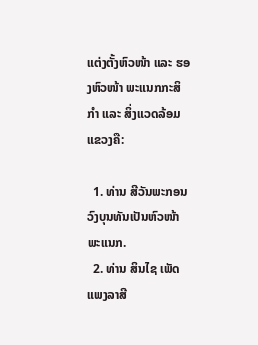ແຕ່ງຕັ້ງຫົວໜ້າ ແລະ ຮອງຫົວໜ້າ ພະແນກກະສິກຳ ແລະ ສິ່ງແວດລ້ອມແຂວງຄື:

  1. ທ່ານ ສີວັນພະກອນ ວົງບຸນທັນເປັນຫົວໜ້າພະແນກ.
  2. ທ່ານ ສິນໄຊ ເພັດແພງລາສີ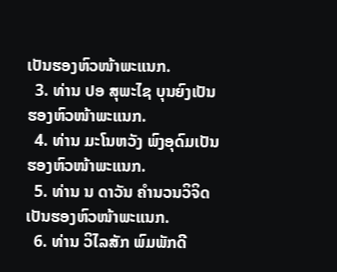ເປັນຮອງຫົວໜ້າພະແນກ.
  3. ທ່ານ ປອ ສຸພະໄຊ ບຸນຍົງເປັນຮອງຫົວໜ້າພະແນກ.
  4. ທ່ານ ມະໂນຫວັງ ພົງອຸດົມເປັນຮອງຫົວໜ້າພະແນກ.
  5. ທ່ານ ນ ດາວັນ ຄໍານວນວິຈິດເປັນຮອງຫົວໜ້າພະແນກ.
  6. ທ່ານ ວິໄລສັກ ພົມພັກດີ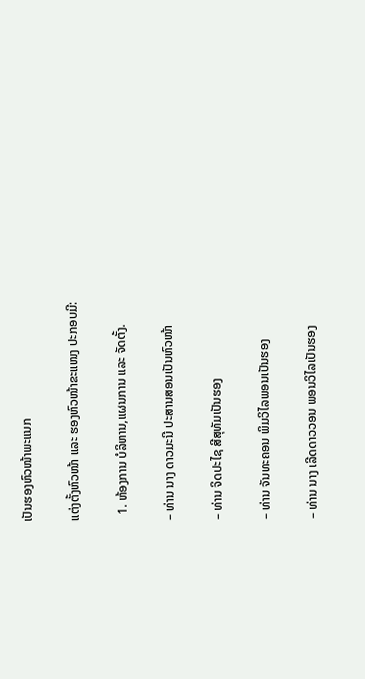ເປັນຮອງຫົວໜ້າພະແນກ

ແຕ່ງຕັ້ງຫົວໜ້າ ແລະ ຮອງຫົວໜ້າຂະແໜງ ປະກອບມີ:

  1. ຫ້ອງການ ບໍລິຫານ,ແຜນການ ແລະ ຈັດຕັ້ງ.

– ທ່ານ ນາງ ດາວມະນີ ປະສານສອນເປັນຫົວໜ້າ

– ທ່ານ ຈິດປະໄຊ ສີສຸທັມເປັນຮອງ

– ທ່ານ ຈັນທະຄອນ ພິມວິໄລພອນເປັນຮອງ

– ທ່ານ ນາງ ເລີດດາວວອນ ພອນວິໄລເປັນຮອງ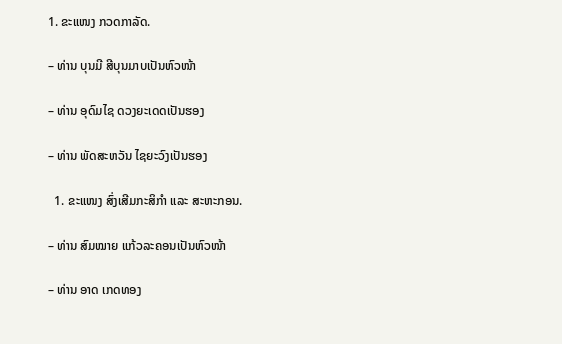1. ຂະແໜງ ກວດກາລັດ.

– ທ່ານ ບຸນມີ ສີບຸນມາບເປັນຫົວໜ້າ

– ທ່ານ ອຸດົມໄຊ ດວງຍະເດດເປັນຮອງ

– ທ່ານ ພັດສະຫວັນ ໄຊຍະວົງເປັນຮອງ

  1. ຂະແໜງ ສົ່ງເສີມກະສິກຳ ແລະ ສະຫະກອນ.

– ທ່ານ ສົມໝາຍ ແກ້ວລະຄອນເປັນຫົວໜ້າ

– ທ່ານ ອາດ ເກດທອງ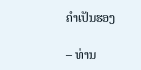ຄໍາເປັນຮອງ

– ທ່ານ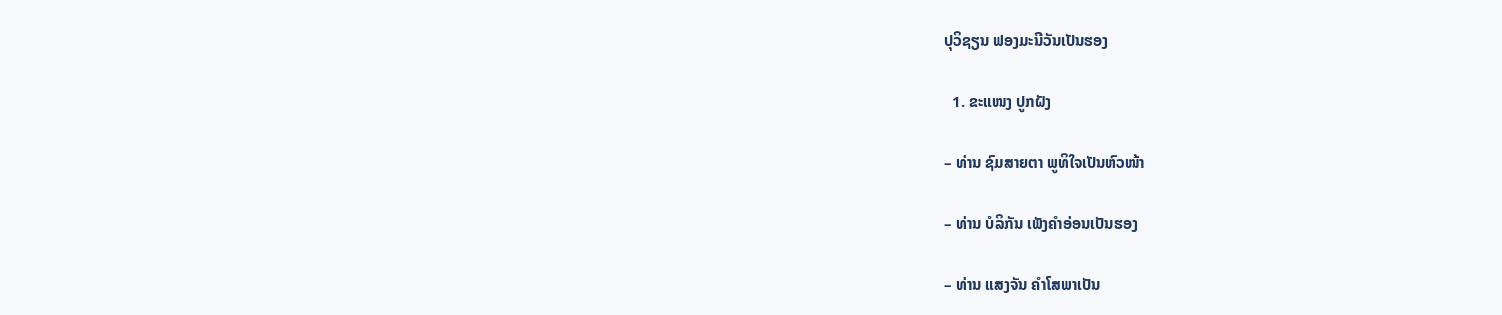ປຸວິຊຽນ ຟອງມະນີວັນເປັນຮອງ

  1. ຂະແໜງ ປູກຝັງ

– ທ່ານ ຊົມສາຍຕາ ພູທິໃຈເປັນຫົວໜ້າ

– ທ່ານ ບໍລິກັນ ເພັງຄໍາອ່ອນເປັນຮອງ

– ທ່ານ ແສງຈັນ ຄໍາໂສພາເປັນ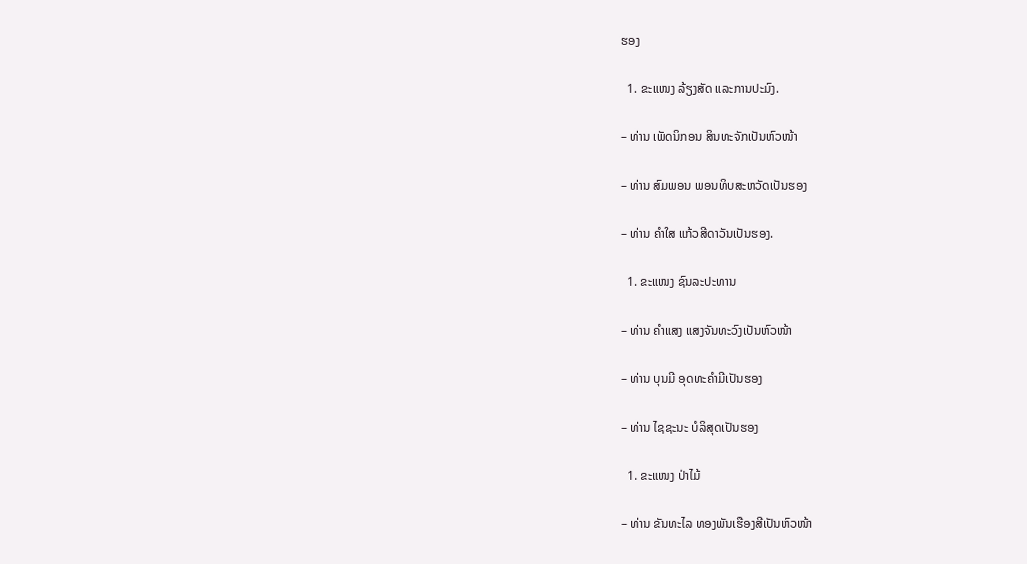ຮອງ

  1. ຂະແໜງ ລ້ຽງສັດ ແລະການປະມົງ.

– ທ່ານ ເພັດນິກອນ ສິນທະຈັກເປັນຫົວໜ້າ

– ທ່ານ ສົມພອນ ພອນທິບສະຫວັດເປັນຮອງ

– ທ່ານ ຄໍາໃສ ແກ້ວສີດາວັນເປັນຮອງ.

  1. ຂະແໜງ ຊົນລະປະທານ

– ທ່ານ ຄໍາແສງ ແສງຈັນທະວົງເປັນຫົວໜ້າ

– ທ່ານ ບຸນມີ ອຸດທະຄຳມີເປັນຮອງ

– ທ່ານ ໄຊຊະນະ ບໍລິສຸດເປັນຮອງ

  1. ຂະແໜງ ປ່າໄມ້

– ທ່ານ ຂັນທະໄລ ທອງພັນເຮືອງສີເປັນຫົວໜ້າ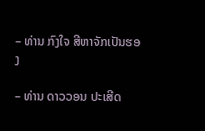– ທ່ານ ກົງໃຈ ສີຫາຈັກເປັນຮອງ

– ທ່ານ ດາວວອນ ປະເສີດ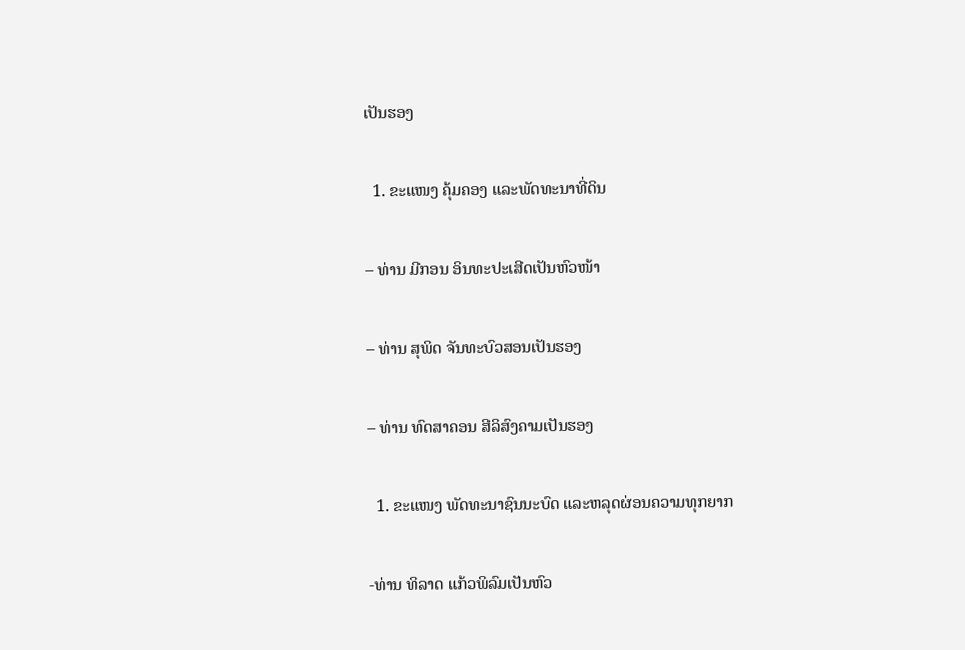ເປັນຮອງ

  1. ຂະແໜງ ຄຸ້ມຄອງ ແລະພັດທະນາທີ່ດິນ

– ທ່ານ ມີກອນ ອິນທະປະເສີດເປັນຫົວໜ້າ

– ທ່ານ ສຸພິດ ຈັນທະບົວສອນເປັນຮອງ

– ທ່ານ ທົດສາຄອນ ສີລິສົງຄາມເປັນຮອງ

  1. ຂະແໜງ ພັດທະນາຊົນນະບົດ ແລະຫລຸດຜ່ອນຄວາມທຸກຍາກ

-ທ່ານ ທິລາດ ແກ້ວພິລົມເປັນຫົວ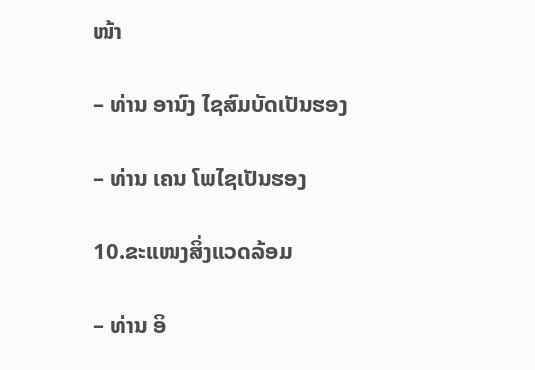ໜ້າ

– ທ່ານ ອານົງ ໄຊສົມບັດເປັນຮອງ

– ທ່ານ ເຄນ ໂພໄຊເປັນຮອງ

10.ຂະແໜງສິ່ງແວດລ້ອມ

– ທ່ານ ອິ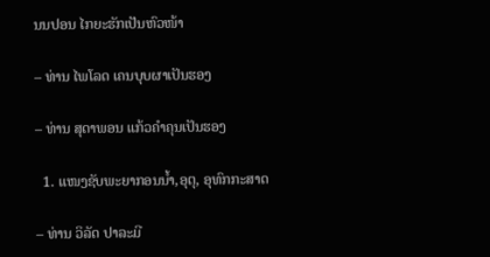ນນປອນ ໄກຍະຮັກເປັນຫົວໜ້າ

– ທ່ານ ໄພໂລດ ເຄນບຸບຜາເປັນຮອງ

– ທ່ານ ສຸດາພອນ ແກ້ວຄໍາຄຸນເປັນຮອງ

  1. ແໜງຊັບພະຍາກອນນໍ້າ,ອຸຕຸ, ອຸທົກກະສາດ

– ທ່ານ ວິລັດ ປາລະມີ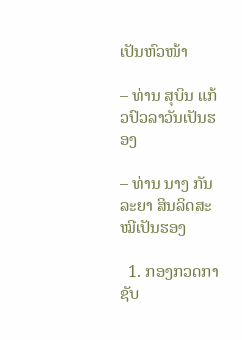ເປັນຫົວໜ້າ

– ທ່ານ ສຸບິນ ແກ້ວປົວລາວັນເປັນຮອງ

– ທ່ານ ນາງ ກັນລະຍາ ສິນລິດສະໝີເປັນຮອງ

  1. ກອງກວດກາຊັບ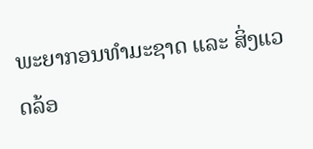ພະຍາກອນທຳມະຊາດ ແລະ ສິ່ງແວດລ້ອ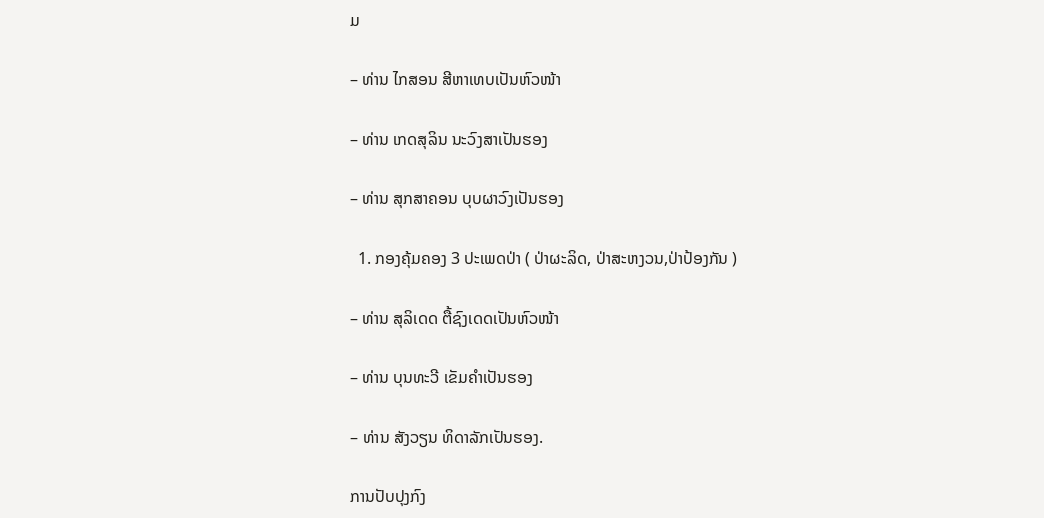ມ

– ທ່ານ ໄກສອນ ສີຫາເທບເປັນຫົວໜ້າ

– ທ່ານ ເກດສຸລິນ ນະວົງສາເປັນຮອງ

– ທ່ານ ສຸກສາຄອນ ບຸບຜາວົງເປັນຮອງ

  1. ກອງຄຸ້ມຄອງ 3 ປະເພດປ່າ ( ປ່າຜະລິດ, ປ່າສະຫງວນ,ປ່າປ້ອງກັນ )

– ທ່ານ ສຸລິເດດ ຕື້ຊົງເດດເປັນຫົວໜ້າ

– ທ່ານ ບຸນທະວີ ເຂັມຄໍາເປັນຮອງ

– ທ່ານ ສັງວຽນ ທິດາລັກເປັນຮອງ.

ການປັບປຸງກົງ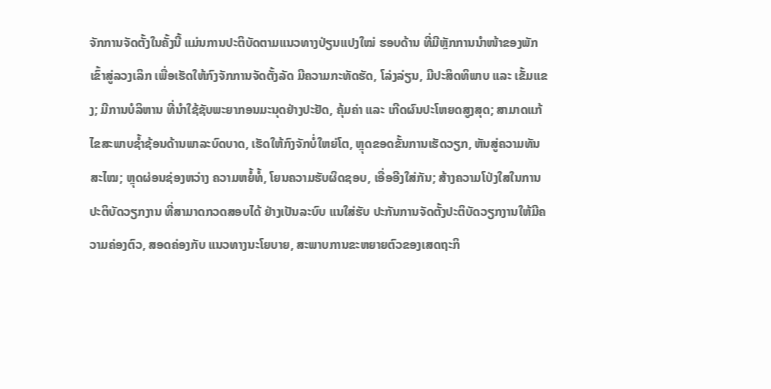ຈັກການຈັດຕັ້ງໃນຄັ້ງນີ້ ແມ່ນການປະຕິບັດຕາມແນວທາງປ່ຽນແປງໃໝ່ ຮອບດ້ານ ທີ່ມີຫຼັກການນໍາໜ້າຂອງພັກ ເຂົ້າສູ່ລວງເລິກ ເພື່ອເຮັດໃຫ້ກົງຈັກການຈັດຕັ້ງລັດ ມີຄວາມກະທັດຮັດ, ໂລ່ງລ່ຽນ, ມີປະສິດທິພາບ ແລະ ເຂັ້ມແຂງ; ມີການບໍລິຫານ ທີ່ນໍາໃຊ້ຊັບພະຍາກອນມະນຸດຢ່າງປະຢັດ, ຄຸ້ມຄ່າ ແລະ ເກີດຜົນປະໂຫຍດສູງສຸດ; ສາມາດແກ້ໄຂສະພາບຊໍ້າຊ້ອນດ້ານພາລະບົດບາດ, ເຮັດໃຫ້ກົງຈັກບໍ່ໃຫຍ່ໂຕ, ຫຼຸດຂອດຂັ້ນການເຮັດວຽກ, ຫັນສູ່ຄວາມທັນສະໄໝ; ຫຼຸດຜ່ອນຊ່ອງຫວ່າງ ຄວາມຫຍໍ້ທໍ້, ໂຍນຄວາມຮັບຜິດຊອບ, ເອື່ອອີງໃສ່ກັນ; ສ້າງຄວາມໂປ່ງໃສໃນການປະຕິບັດວຽກງານ ທີ່ສາມາດກວດສອບໄດ້ ຢ່າງເປັນລະບົບ ແນໃສ່ຮັບ ປະກັນການຈັດຕັ້ງປະຕິບັດວຽກງານໃຫ້ມີຄວາມຄ່ອງຕົວ, ສອດຄ່ອງກັບ ແນວທາງນະໂຍບາຍ, ສະພາບການຂະຫຍາຍຕົວຂອງເສດຖະກິ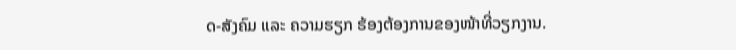ດ-ສັງຄົມ ແລະ ຄວາມຮຽກ ຮ້ອງຕ້ອງການຂອງໜ້າທີ່ວຽກງານ.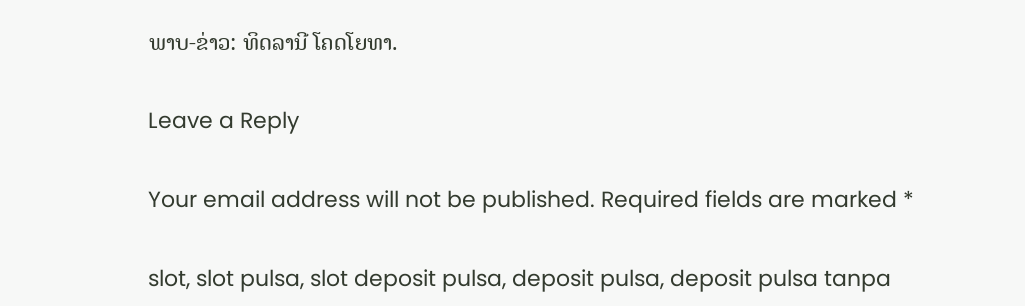ພາບ-ຂ່າວ: ທິດລານີ ໂຄດໂຍທາ.

Leave a Reply

Your email address will not be published. Required fields are marked *

slot, slot pulsa, slot deposit pulsa, deposit pulsa, deposit pulsa tanpa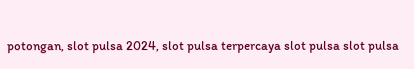potongan, slot pulsa 2024, slot pulsa terpercaya slot pulsa slot pulsa